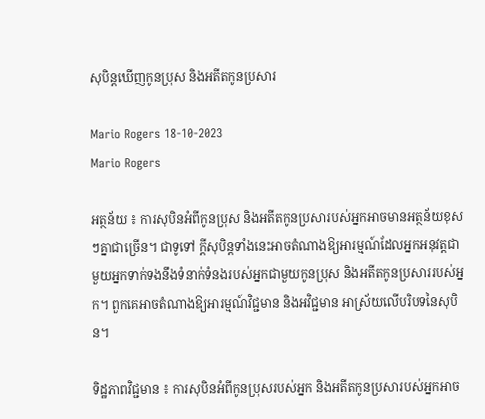សុបិន្តឃើញកូនប្រុស និងអតីតកូនប្រសារ

Mario Rogers 18-10-2023
Mario Rogers

អត្ថន័យ ៖ ការសុបិនអំពីកូនប្រុស និងអតីតកូនប្រសារបស់អ្នកអាចមានអត្ថន័យខុសៗគ្នាជាច្រើន។ ជាទូទៅ ក្តីសុបិន្តទាំងនេះអាចតំណាងឱ្យអារម្មណ៍ដែលអ្នកអនុវត្តជាមួយអ្នកទាក់ទងនឹងទំនាក់ទំនងរបស់អ្នកជាមួយកូនប្រុស និងអតីតកូនប្រសាររបស់អ្នក។ ពួកគេអាចតំណាងឱ្យអារម្មណ៍វិជ្ជមាន និងអវិជ្ជមាន អាស្រ័យលើបរិបទនៃសុបិន។

ទិដ្ឋភាពវិជ្ជមាន ៖ ការសុបិនអំពីកូនប្រុសរបស់អ្នក និងអតីតកូនប្រសារបស់អ្នកអាច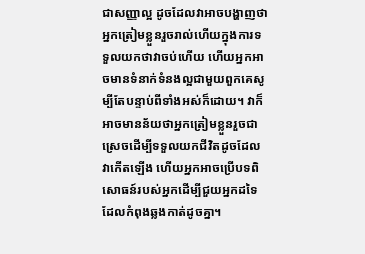ជាសញ្ញាល្អ ដូចដែលវាអាចបង្ហាញថាអ្នកត្រៀមខ្លួនរួចរាល់ហើយក្នុងការទទួលយកថាវាចប់ហើយ ហើយអ្នកអាចមានទំនាក់ទំនងល្អជាមួយពួកគេសូម្បីតែបន្ទាប់ពីទាំងអស់ក៏ដោយ។ វាក៏អាចមានន័យថាអ្នកត្រៀមខ្លួនរួចជាស្រេចដើម្បីទទួលយកជីវិតដូចដែលវាកើតឡើង ហើយអ្នកអាចប្រើបទពិសោធន៍របស់អ្នកដើម្បីជួយអ្នកដទៃដែលកំពុងឆ្លងកាត់ដូចគ្នា។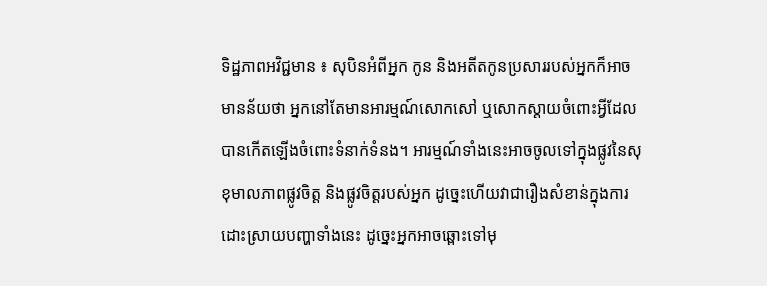ទិដ្ឋភាពអវិជ្ជមាន ៖ សុបិនអំពីអ្នក កូន និងអតីតកូនប្រសាររបស់អ្នកក៏អាចមានន័យថា អ្នកនៅតែមានអារម្មណ៍សោកសៅ ឬសោកស្តាយចំពោះអ្វីដែលបានកើតឡើងចំពោះទំនាក់ទំនង។ អារម្មណ៍ទាំងនេះអាចចូលទៅក្នុងផ្លូវនៃសុខុមាលភាពផ្លូវចិត្ត និងផ្លូវចិត្តរបស់អ្នក ដូច្នេះហើយវាជារឿងសំខាន់ក្នុងការដោះស្រាយបញ្ហាទាំងនេះ ដូច្នេះអ្នកអាចឆ្ពោះទៅមុ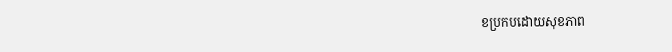ខប្រកបដោយសុខភាព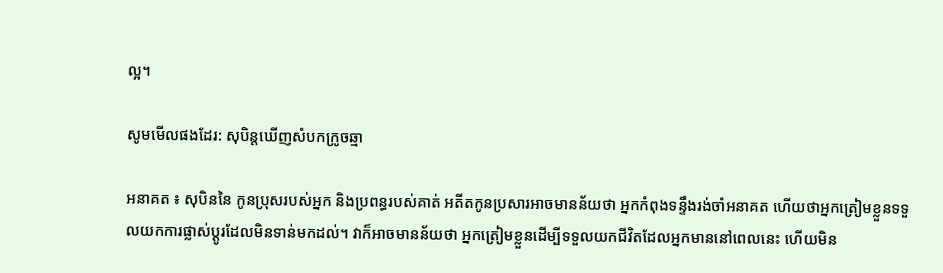ល្អ។

សូមមើលផងដែរ: សុបិន្តឃើញសំបកក្រូចឆ្មា

អនាគត ៖ សុបិននៃ កូនប្រុសរបស់អ្នក និងប្រពន្ធរបស់គាត់ អតីតកូនប្រសារអាចមានន័យថា អ្នកកំពុងទន្ទឹងរង់ចាំអនាគត ហើយថាអ្នកត្រៀមខ្លួនទទួលយកការផ្លាស់ប្តូរដែលមិនទាន់មកដល់។ វាក៏អាចមានន័យថា អ្នកត្រៀមខ្លួនដើម្បីទទួលយកជីវិតដែលអ្នកមាននៅពេលនេះ ហើយមិន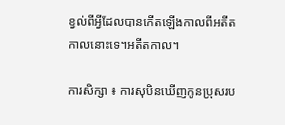ខ្វល់ពីអ្វីដែលបានកើតឡើងកាលពីអតីតកាលនោះទេ។អតីតកាល។

ការសិក្សា ៖ ការសុបិនឃើញកូនប្រុសរប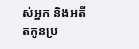ស់អ្នក និងអតីតកូនប្រ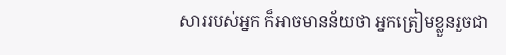សាររបស់អ្នក ក៏អាចមានន័យថា អ្នកត្រៀមខ្លួនរួចជា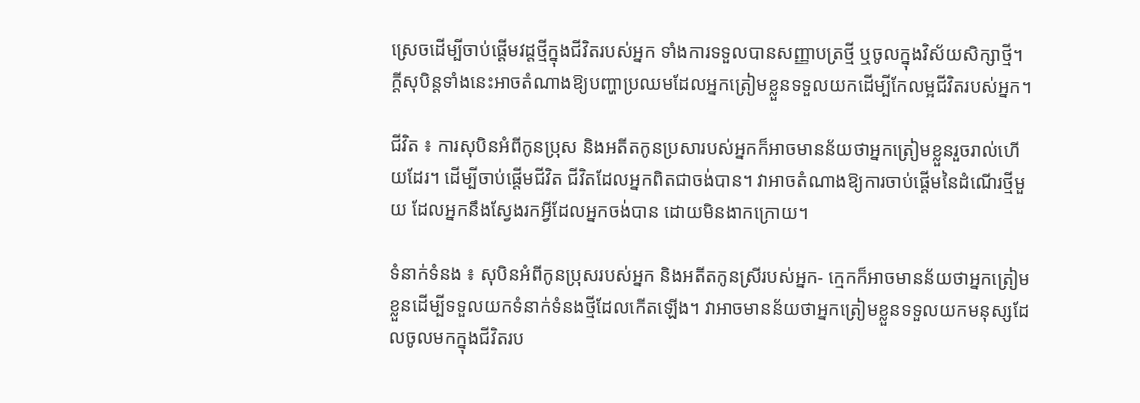ស្រេចដើម្បីចាប់ផ្តើមវដ្តថ្មីក្នុងជីវិតរបស់អ្នក ទាំងការទទួលបានសញ្ញាបត្រថ្មី ឬចូលក្នុងវិស័យសិក្សាថ្មី។ ក្តីសុបិន្តទាំងនេះអាចតំណាងឱ្យបញ្ហាប្រឈមដែលអ្នកត្រៀមខ្លួនទទួលយកដើម្បីកែលម្អជីវិតរបស់អ្នក។

ជីវិត ៖ ការសុបិនអំពីកូនប្រុស និងអតីតកូនប្រសារបស់អ្នកក៏អាចមានន័យថាអ្នកត្រៀមខ្លួនរួចរាល់ហើយដែរ។ ដើម្បីចាប់ផ្តើមជីវិត ជីវិតដែលអ្នកពិតជាចង់បាន។ វាអាចតំណាងឱ្យការចាប់ផ្តើមនៃដំណើរថ្មីមួយ ដែលអ្នកនឹងស្វែងរកអ្វីដែលអ្នកចង់បាន ដោយមិនងាកក្រោយ។

ទំនាក់ទំនង ៖ សុបិនអំពីកូនប្រុសរបស់អ្នក និងអតីតកូនស្រីរបស់អ្នក- ក្មេកក៏អាចមានន័យថាអ្នកត្រៀមខ្លួនដើម្បីទទួលយកទំនាក់ទំនងថ្មីដែលកើតឡើង។ វាអាចមានន័យថាអ្នកត្រៀមខ្លួនទទួលយកមនុស្សដែលចូលមកក្នុងជីវិតរប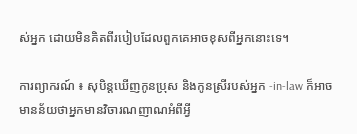ស់អ្នក ដោយមិនគិតពីរបៀបដែលពួកគេអាចខុសពីអ្នកនោះទេ។

ការព្យាករណ៍ ៖ សុបិន្តឃើញកូនប្រុស និងកូនស្រីរបស់អ្នក -in-law ក៏អាចមានន័យថាអ្នកមានវិចារណញាណអំពីអ្វី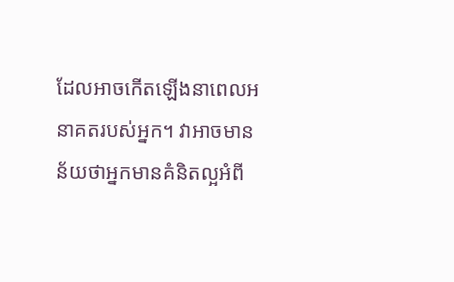ដែលអាចកើតឡើងនាពេលអនាគតរបស់អ្នក។ វាអាចមានន័យថាអ្នកមានគំនិតល្អអំពី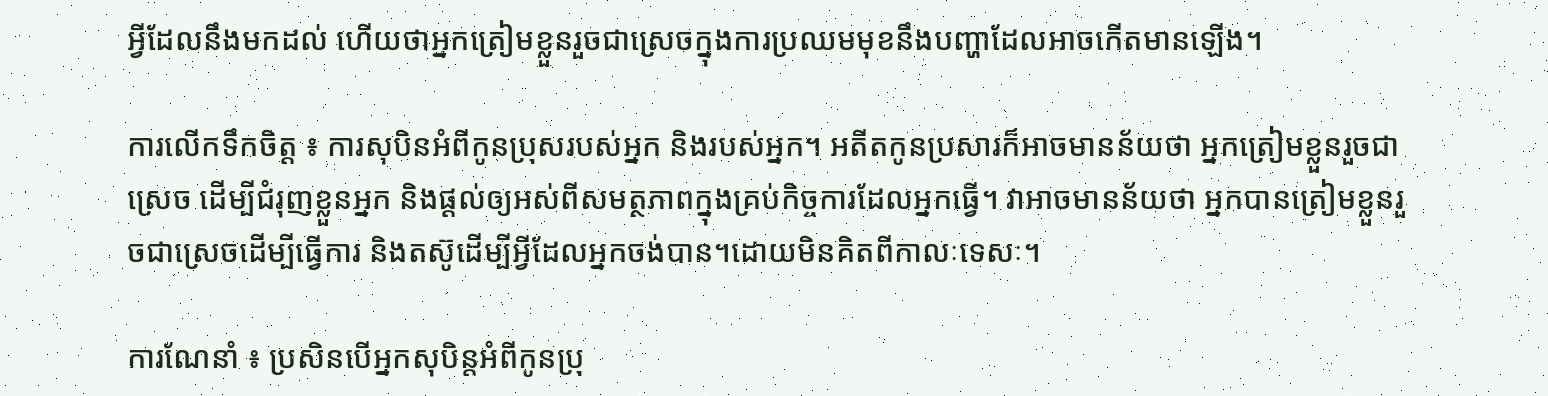អ្វីដែលនឹងមកដល់ ហើយថាអ្នកត្រៀមខ្លួនរួចជាស្រេចក្នុងការប្រឈមមុខនឹងបញ្ហាដែលអាចកើតមានឡើង។

ការលើកទឹកចិត្ត ៖ ការសុបិនអំពីកូនប្រុសរបស់អ្នក និងរបស់អ្នក។ អតីតកូនប្រសារក៏អាចមានន័យថា អ្នកត្រៀមខ្លួនរួចជាស្រេច ដើម្បីជំរុញខ្លួនអ្នក និងផ្តល់ឲ្យអស់ពីសមត្ថភាពក្នុងគ្រប់កិច្ចការដែលអ្នកធ្វើ។ វាអាចមានន័យថា អ្នកបានត្រៀមខ្លួនរួចជាស្រេចដើម្បីធ្វើការ និងតស៊ូដើម្បីអ្វីដែលអ្នកចង់បាន។ដោយមិនគិតពីកាលៈទេសៈ។

ការណែនាំ ៖ ប្រសិនបើអ្នកសុបិន្តអំពីកូនប្រុ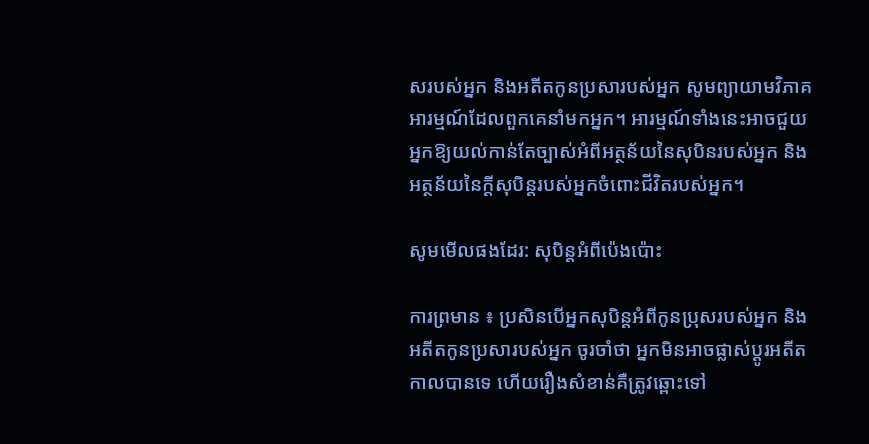សរបស់អ្នក និងអតីតកូនប្រសារបស់អ្នក សូមព្យាយាមវិភាគអារម្មណ៍ដែលពួកគេនាំមកអ្នក។ អារម្មណ៍ទាំងនេះអាចជួយអ្នកឱ្យយល់កាន់តែច្បាស់អំពីអត្ថន័យនៃសុបិនរបស់អ្នក និងអត្ថន័យនៃក្តីសុបិន្តរបស់អ្នកចំពោះជីវិតរបស់អ្នក។

សូមមើលផងដែរ: សុបិន្តអំពីប៉េងប៉ោះ

ការព្រមាន ៖ ប្រសិនបើអ្នកសុបិន្តអំពីកូនប្រុសរបស់អ្នក និងអតីតកូនប្រសារបស់អ្នក ចូរចាំថា អ្នកមិនអាចផ្លាស់ប្តូរអតីតកាលបានទេ ហើយរឿងសំខាន់គឺត្រូវឆ្ពោះទៅ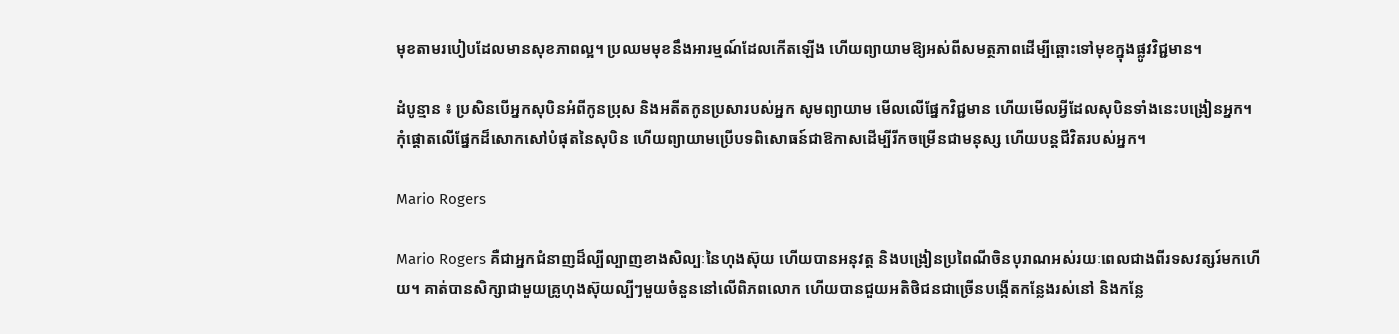មុខតាមរបៀបដែលមានសុខភាពល្អ។ ប្រឈមមុខនឹងអារម្មណ៍ដែលកើតឡើង ហើយព្យាយាមឱ្យអស់ពីសមត្ថភាពដើម្បីឆ្ពោះទៅមុខក្នុងផ្លូវវិជ្ជមាន។

ដំបូន្មាន ៖ ប្រសិនបើអ្នកសុបិនអំពីកូនប្រុស និងអតីតកូនប្រសារបស់អ្នក សូមព្យាយាម មើលលើផ្នែកវិជ្ជមាន ហើយមើលអ្វីដែលសុបិនទាំងនេះបង្រៀនអ្នក។ កុំផ្តោតលើផ្នែកដ៏សោកសៅបំផុតនៃសុបិន ហើយព្យាយាមប្រើបទពិសោធន៍ជាឱកាសដើម្បីរីកចម្រើនជាមនុស្ស ហើយបន្តជីវិតរបស់អ្នក។

Mario Rogers

Mario Rogers គឺជាអ្នកជំនាញដ៏ល្បីល្បាញខាងសិល្បៈនៃហុងស៊ុយ ហើយបានអនុវត្ត និងបង្រៀនប្រពៃណីចិនបុរាណអស់រយៈពេលជាងពីរទសវត្សរ៍មកហើយ។ គាត់បានសិក្សាជាមួយគ្រូហុងស៊ុយល្បីៗមួយចំនួននៅលើពិភពលោក ហើយបានជួយអតិថិជនជាច្រើនបង្កើតកន្លែងរស់នៅ និងកន្លែ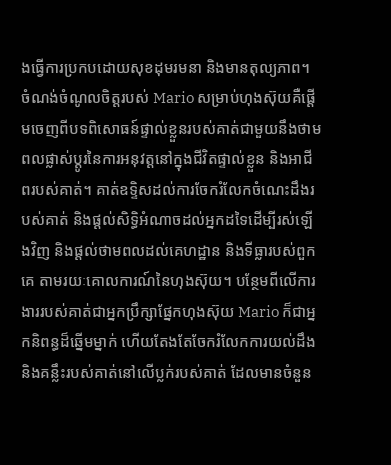ងធ្វើការប្រកបដោយសុខដុមរមនា និងមានតុល្យភាព។ ចំណង់ចំណូលចិត្តរបស់ Mario សម្រាប់ហុងស៊ុយគឺផ្តើមចេញពីបទពិសោធន៍ផ្ទាល់ខ្លួនរបស់គាត់ជាមួយនឹងថាមពលផ្លាស់ប្តូរនៃការអនុវត្តនៅក្នុងជីវិតផ្ទាល់ខ្លួន និងអាជីពរបស់គាត់។ គាត់ឧទ្ទិសដល់ការចែករំលែកចំណេះដឹងរបស់គាត់ និងផ្តល់សិទ្ធិអំណាចដល់អ្នកដទៃដើម្បីរស់ឡើងវិញ និងផ្តល់ថាមពលដល់គេហដ្ឋាន និងទីធ្លារបស់ពួកគេ តាមរយៈគោលការណ៍នៃហុងស៊ុយ។ បន្ថែមពីលើការងាររបស់គាត់ជាអ្នកប្រឹក្សាផ្នែកហុងស៊ុយ Mario ក៏ជាអ្នកនិពន្ធដ៏ឆ្នើមម្នាក់ ហើយតែងតែចែករំលែកការយល់ដឹង និងគន្លឹះរបស់គាត់នៅលើប្លក់របស់គាត់ ដែលមានចំនួន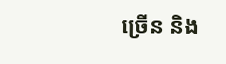ច្រើន និង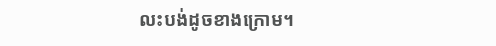លះបង់ដូចខាងក្រោម។